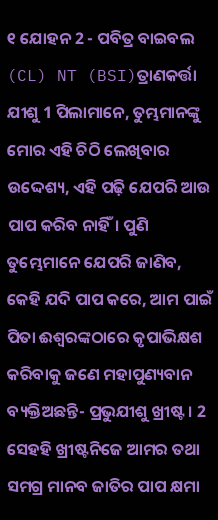୧ ଯୋହନ 2 - ପବିତ୍ର ବାଇବଲ (CL) NT (BSI)ତ୍ରାଣକର୍ତ୍ତା ଯୀଶୁ 1 ପିଲାମାନେ, ତୁମ୍ଭମାନଙ୍କୁ ମୋର ଏହି ଚିଠି ଲେଖିବାର ଉଦ୍ଦେଶ୍ୟ, ଏହି ପଢ଼ି ଯେପରି ଆଉ ପାପ କରିବ ନାହିଁ। ପୁଣି ତୁମ୍ଭେମାନେ ଯେପରି ଜାଣିବ, କେହି ଯଦି ପାପ କରେ, ଆମ ପାଇଁ ପିତା ଈଶ୍ୱରଙ୍କଠାରେ କୃପାଭିକ୍ଷଶ କରିବାକୁ ଜଣେ ମହାପୁଣ୍ୟବାନ ବ୍ୟକ୍ତିଅଛନ୍ତି- ପ୍ରଭୁଯୀଶୁ ଖ୍ରୀଷ୍ଟ। 2 ସେହହି ଖ୍ରୀଷ୍ଟନିଜେ ଆମର ତଥା ସମଗ୍ର ମାନବ ଜାତିର ପାପ କ୍ଷମା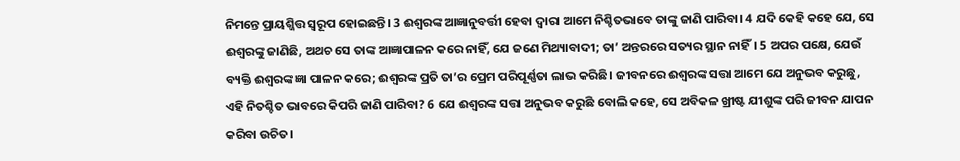ନିମନ୍ତେ ପ୍ରାୟଶ୍ଜିତ୍ତ ସ୍ୱରୂପ ହୋଇଛନ୍ତି। 3 ଈଶ୍ୱରଙ୍କ ଆଜ୍ଞାନୁବର୍ତ୍ତୀ ହେବା ଦ୍ୱାରା ଆମେ ନିଶ୍ଚିତଭାବେ ତାଙ୍କୁ ଜାଣି ପାରିବା। 4 ଯଦି କେହି କହେ ଯେ, ସେ ଈଶ୍ୱରଙ୍କୁ ଜାଣିଛି, ଅଥଚ ସେ ତାଙ୍କ ଆଜ୍ଞାପାଳନ କରେ ନାହିଁ, ଯେ ଜଣେ ମିଥ୍ୟାବାଦୀ; ତା’ ଅନ୍ତରରେ ସତ୍ୟର ସ୍ଥାନ ନାହିଁ। 5 ଅପର ପକ୍ଷେ, ଯେଉଁ ବ୍ୟକ୍ତି ଈଶ୍ୱରଙ୍କ ଜ୍ଞା ପାଳନ କରେ; ଈଶ୍ବରଙ୍କ ପ୍ରତି ତା’ର ପ୍ରେମ ପରିପୂର୍ଣ୍ଣତା ଲାଭ କରିଛି। ଜୀବନରେ ଈଶ୍ୱରଙ୍କ ସତ୍ତା ଆମେ ଯେ ଅନୁଭବ କରୁଛୁ, ଏହି ନିତଶ୍ଚିତ ଭାବରେ କିପରି ଜାଣି ପାରିବା? 6 ଯେ ଈଶ୍ୱରଙ୍କ ସତ୍ତା ଅନୁଭବ କରୁଛି ବୋଲି କହେ, ସେ ଅବିକଳ ଖ୍ରୀଷ୍ଟ ଯୀଶୁଙ୍କ ପରି ଜୀବନ ଯାପନ କରିବା ଉଚିତ।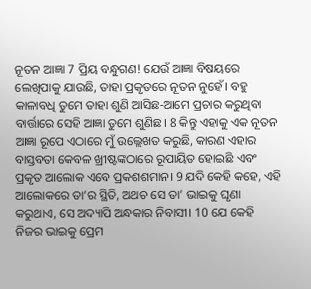ନୂତନ ଆଜ୍ଞା 7 ପ୍ରିୟ ବନ୍ଧୁଗଣ! ଯେଉଁ ଆଜ୍ଞା ବିଷୟରେ ଲେଖିପାକୁ ଯାଉଛି, ତାହା ପ୍ରକୃତରେ ନୂତନ ନୁହେଁ। ବହୁ କାଳାବଧି ତୁମେ ତାହା ଶୁଣି ଆସିଛ-ଆମେ ପ୍ରଚାର କରୁଥିବା ବାର୍ତ୍ତାରେ ସେହି ଆଜ୍ଞା ତୁମେ ଶୁଣିଛ। 8 କିନ୍ତୁ ଏହାକୁ ଏକ ନୂତନ ଆଜ୍ଞା ରୂପେ ଏଠାରେ ମୁଁ ଉଲ୍ଲେଖତ କରୁଛି, କାରଣ ଏହାର ବାସ୍ତବତା କେବଳ ଖ୍ରୀଷ୍ଟଙ୍କଠାରେ ରୂପାୟିତ ହୋଇଛି ଏବଂ ପ୍ରକୃତ ଆଲୋକ ଏବେ ପ୍ରକଶଶମାନ। 9 ଯଦି କେହି କହେ, ଏହି ଆଲୋକରେ ତା’ର ସ୍ଥିତି, ଅଥଚ ସେ ତା’ ଭାଇକୁ ଘୃଣା କରୁଥାଏ, ସେ ଅଦ୍ୟାପି ଅନ୍ଧକାର ନିବାସୀ। 10 ଯେ କେହି ନିଜର ଭାଇକୁ ପ୍ରେମ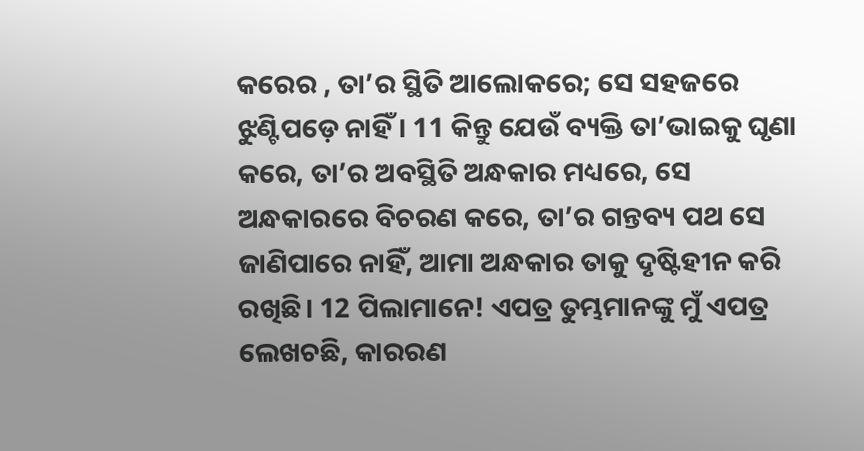କରେର , ତା’ର ସ୍ଥିତି ଆଲୋକରେ; ସେ ସହଜରେ ଝୁଣ୍ଟିପଡ଼େ ନାହିଁ। 11 କିନ୍ତୁ ଯେଉଁ ବ୍ୟକ୍ତି ତା’ଭାଇକୁ ଘୃଣା କରେ, ତା’ର ଅବସ୍ଥିତି ଅନ୍ଧକାର ମଧ୍ୟରେ, ସେ ଅନ୍ଧକାରରେ ବିଚରଣ କରେ, ତା’ର ଗନ୍ତବ୍ୟ ପଥ ସେ ଜାଣିପାରେ ନାହିଁ, ଆମା ଅନ୍ଧକାର ତାକୁ ଦୃଷ୍ଟିହୀନ କରି ରଖିଛି। 12 ପିଲାମାନେ! ଏପତ୍ର ତୁମ୍ଭମାନଙ୍କୁ ମୁଁ ଏପତ୍ର ଲେଖଚଛି, କାରରଣ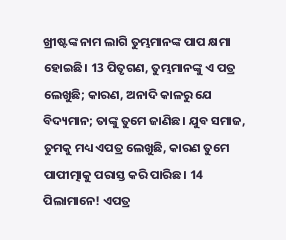ଖ୍ରୀଷ୍ଟଙ୍କ ନାମ ଲାଗି ତୁମ୍ଭମାନଙ୍କ ପାପ କ୍ଷମା ହୋଇଛି। 13 ପିତୃଗଣ, ତୁମ୍ଭମାନଙ୍କୁ ଏ ପତ୍ର ଲେଖୁଛି; କାରଣ, ଅନାଦି କାଳରୁ ଯେ ବିଦ୍ୟମାନ; ତାଙ୍କୁ ତୁମେ ଜାଣିଛ। ଯୁବ ସମାଜ, ତୁମକୁ ମଧ୍ୟ ଏପତ୍ର ଲେଖୁଛି, କାରଣ ତୁମେ ପାପୀତ୍ମାକୁ ପରାସ୍ତ କରି ପାରିଛ। 14 ପିଲାମାନେ! ଏପତ୍ର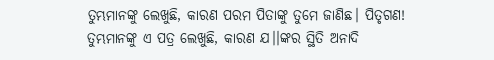ତୁମ୍ଭମାନଙ୍କୁ ଲେଖୁଛି, କାରଣ ପରମ ପିତାଙ୍କୁ ତୁମେ ଜାଣିଛ। ପିତୃଗଣ! ତୁମ୍ଭମାନଙ୍କୁ ଏ ପତ୍ର ଲେଖୁଛି, କାରଣ ଯ।।ଙ୍କର ସ୍ଥିତି ଅନାଦି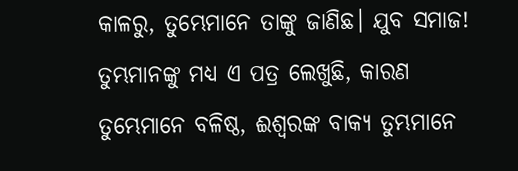କାଳରୁ, ତୁମ୍ଭେମାନେ ତାଙ୍କୁ ଜାଣିଛ। ଯୁବ ସମାଜ! ତୁମ୍ଭମାନଙ୍କୁ ମଧ୍ୟ ଏ ପତ୍ର ଲେଖୁଛି, କାରଣ ତୁମ୍ଭେମାନେ ବଳିଷ୍ଠ, ଈଶ୍ୱରଙ୍କ ବାକ୍ୟ ତୁମ୍ଭମାନେ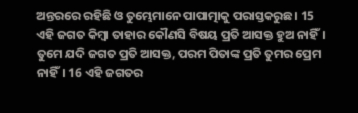ଅନ୍ତରରେ ରହିଛି ଓ ତୁମ୍ଭେମାନେ ପାପାତ୍ମାକୁ ପରାସ୍ତକରୁଛ। 15 ଏହି ଜଗତ କିମ୍ବା ତାହାର କୌଣସି ବିଷୟ ପ୍ରତି ଆସକ୍ତ ହୁଅ ନାହିଁ। ତୁମେ ଯଦି ଜଗତ ପ୍ରତି ଆସକ୍ତ, ପରମ ପିତାଙ୍କ ପ୍ରତି ତୁମର ପ୍ରେମ ନାହିଁ। 16 ଏହି ଜଗତର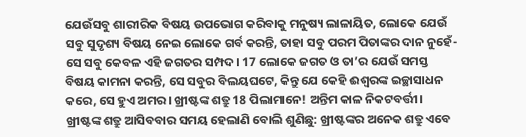ଯେଉଁସବୁ ଶାରୀରିକ ବିଷୟ ଉପଭୋଗ କରିବାକୁ ମନୁଷ୍ୟ ଲାଳାୟିତ, ଲୋକେ ଯେଉଁ ସବୁ ସୁଦୃଶ୍ୟ ବିଷୟ ନେଇ ଲୋକେ ଗର୍ବ କରନ୍ତି, ତାହା ସବୁ ପରମ ପିତାଙ୍କର ଦାନ ନୁହେଁ- ସେ ସବୁ କେବଳ ଏହି ଜଗତର ସମ୍ପଦ। 17 ଲୋକେ ଜଗତ ଓ ତା’ର ଯେଉଁ ସମସ୍ତ ବିଷୟ କାମନା କରନ୍ତି, ସେ ସବୁର ବିଲୟଘଟେ, କିନ୍ତୁ ଯେ କେହି ଈଶ୍ୱରଙ୍କ ଇଚ୍ଛାସାଧନ କରେ, ସେ ହୁଏ ଅମର। ଖ୍ରୀଷ୍ଟଙ୍କ ଶତ୍ରୁ 18 ପିଲାମାନେ! ଅନ୍ତିମ କାଳ ନିକଟବର୍ତ୍ତୀ। ଖ୍ରୀଷ୍ଟଙ୍କ ଶତ୍ରୁ ଆସିବବାର ସମୟ ହେଲାଣି ବୋଲି ଶୁଣିଛୁ: ଖ୍ରୀଷ୍ଟଙ୍କର ଅନେକ ଶତ୍ରୁ ଏବେ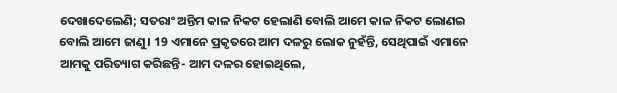ଦେଖାଦେଲେଣି; ସତରାଂ ଅନ୍ତିମ କାଳ ନିକଟ ହେଲାଣି ବୋଲି ଆମେ କାଳ ନିକଟ ଲୋଣଇ ବୋଲି ଆମେ ଜାଣୁ। 19 ଏମାନେ ପ୍ରକୃତରେ ଆମ ଦଳରୁ ଲୋକ ନୁହଁନ୍ତି, ସେଥିପାଇଁ ଏମାନେ ଆମକୁ ପରିତ୍ୟାଗ କରିଛନ୍ତି- ଆମ ଦଳର ହୋଇଥିଲେ,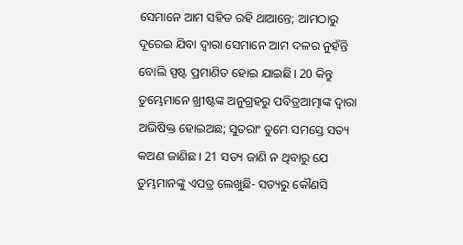ସେମାନେ ଆମ ସହିତ ରହି ଥାଆନ୍ତେ; ଆମଠାରୁ ଦୂରେଇ ଯିବା ଦ୍ୱାରା ସେମାନେ ଆମ ଦଳର ନୁହଁନ୍ତି ବୋଲି ସ୍ପଷ୍ଟ ପ୍ରମାଣିତ ହୋଇ ଯାଇଛି। 20 କିନ୍ତୁ ତୁମ୍ଭେମାନେ ଖ୍ରୀଷ୍ଟଙ୍କ ଅନୁଗ୍ରହରୁ ପବିତ୍ରଆତ୍ମାଙ୍କ ଦ୍ୱାରା ଅଭିଷିକ୍ତ ହୋଇଅଛ; ସୁତରାଂ ତୁମେ ସମସ୍ତେ ସତ୍ୟ କଅଣ ଜାଣିଛ। 21 ସତ୍ୟ ଜାଣି ନ ଥିବାରୁ ଯେ ତୁମ୍ଭମାନଙ୍କୁ ଏପତ୍ର ଲେଖୁଛି- ସତ୍ୟରୁ କୌଣସି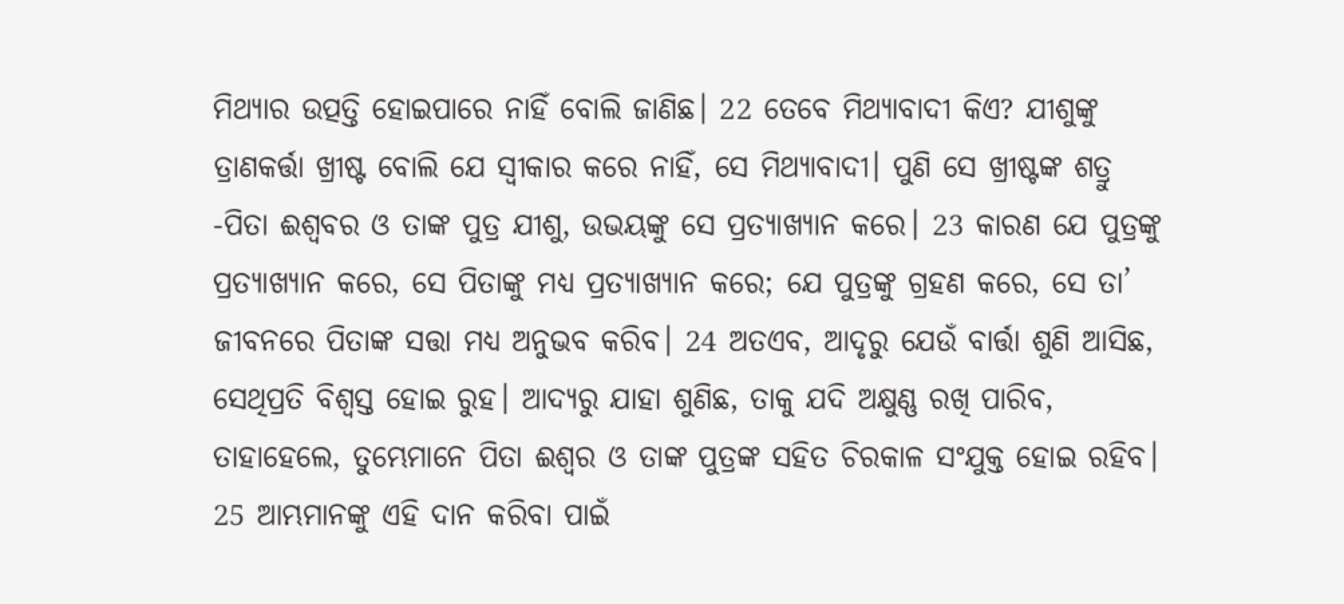ମିଥ୍ୟାର ଉତ୍ପତ୍ତି ହୋଇପାରେ ନାହିଁ ବୋଲି ଜାଣିଛ। 22 ତେବେ ମିଥ୍ୟାବାଦୀ କିଏ? ଯୀଶୁଙ୍କୁ ତ୍ରାଣକର୍ତ୍ତା ଖ୍ରୀଷ୍ଟ ବୋଲି ଯେ ସ୍ୱୀକାର କରେ ନାହିଁ, ସେ ମିଥ୍ୟାବାଦୀ। ପୁଣି ସେ ଖ୍ରୀଷ୍ଟଙ୍କ ଶତ୍ରୁ -ପିତା ଈଶ୍ୱବର ଓ ତାଙ୍କ ପୁତ୍ର ଯୀଶୁ, ଉଭୟଙ୍କୁ ସେ ପ୍ରତ୍ୟାଖ୍ୟାନ କରେ। 23 କାରଣ ଯେ ପୁତ୍ରଙ୍କୁ ପ୍ରତ୍ୟାଖ୍ୟାନ କରେ, ସେ ପିତାଙ୍କୁ ମଧ୍ୟ ପ୍ରତ୍ୟାଖ୍ୟାନ କରେ; ଯେ ପୁତ୍ରଙ୍କୁ ଗ୍ରହଣ କରେ, ସେ ତା’ ଜୀବନରେ ପିତାଙ୍କ ସତ୍ତା ମଧ୍ୟ ଅନୁଭବ କରିବ। 24 ଅତଏବ, ଆଦୃରୁ ଯେଉଁ ବାର୍ତ୍ତା ଶୁଣି ଆସିଛ, ସେଥିପ୍ରତି ବିଶ୍ୱସ୍ତ ହୋଇ ରୁହ। ଆଦ୍ୟରୁ ଯାହା ଶୁଣିଛ, ତାକୁ ଯଦି ଅକ୍ଷୁଣ୍ଣ ରଖି ପାରିବ, ତାହାହେଲେ, ତୁମ୍ଭେମାନେ ପିତା ଈଶ୍ୱର ଓ ତାଙ୍କ ପୁତ୍ରଙ୍କ ସହିତ ଚିରକାଳ ସଂଯୁକ୍ତ ହୋଇ ରହିବ। 25 ଆମ୍ଭମାନଙ୍କୁ ଏହି ଦାନ କରିବା ପାଇଁ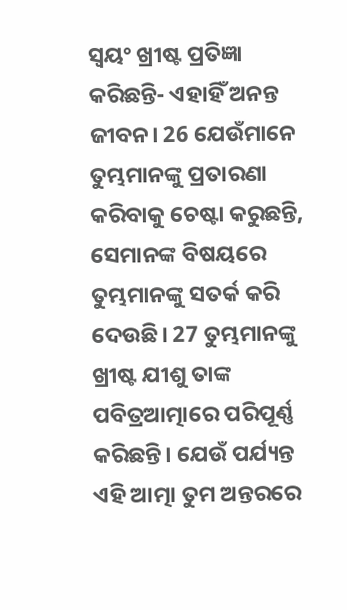ସ୍ୱୟଂ ଖ୍ରୀଷ୍ଟ ପ୍ରତିଜ୍ଞା କରିଛନ୍ତି- ଏହାହିଁ ଅନନ୍ତ ଜୀବନ। 26 ଯେଉଁମାନେ ତୁମ୍ଭମାନଙ୍କୁ ପ୍ରତାରଣା କରିବାକୁ ଚେଷ୍ଟା କରୁଛନ୍ତି, ସେମାନଙ୍କ ବିଷୟରେ ତୁମ୍ଭମାନଙ୍କୁ ସତର୍କ କରି ଦେଉଛି। 27 ତୁମ୍ଭମାନଙ୍କୁ ଖ୍ରୀଷ୍ଟ ଯୀଶୁ ତାଙ୍କ ପବିତ୍ରଆତ୍ମାରେ ପରିପୂର୍ଣ୍ଣ କରିଛନ୍ତି। ଯେଉଁ ପର୍ଯ୍ୟନ୍ତ ଏହି ଆତ୍ମା ତୁମ ଅନ୍ତରରେ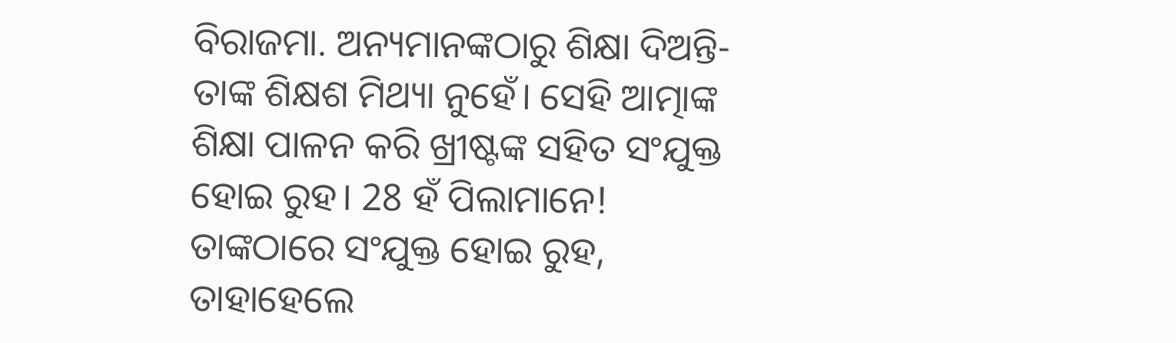ବିରାଜମା. ଅନ୍ୟମାନଙ୍କଠାରୁ ଶିକ୍ଷା ଦିଅନ୍ତି- ତାଙ୍କ ଶିକ୍ଷଶ ମିଥ୍ୟା ନୁହେଁ। ସେହି ଆତ୍ମାଙ୍କ ଶିକ୍ଷା ପାଳନ କରି ଖ୍ରୀଷ୍ଟଙ୍କ ସହିତ ସଂଯୁକ୍ତ ହୋଇ ରୁହ। 28 ହଁ ପିଲାମାନେ! ତାଙ୍କଠାରେ ସଂଯୁକ୍ତ ହୋଇ ରୁହ, ତାହାହେଲେ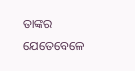ତାଙ୍କର ଯେତେବେଳେ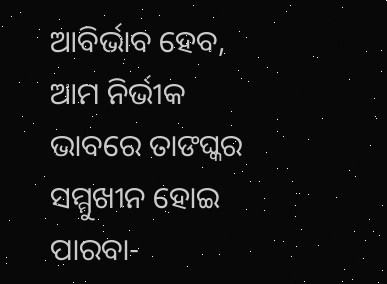ଆବିର୍ଭାବ ହେବ, ଆମ ନିର୍ଭୀକ ଭାବରେ ତାଙଘ୍କର ସମ୍ମୁଖୀନ ହୋଇ ପାରବା-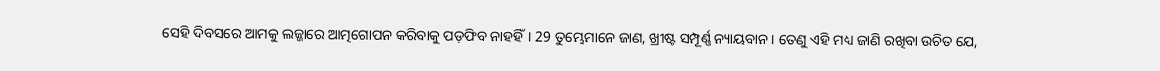ସେହି ଦିବସରେ ଆମକୁ ଲଜ୍ଜାରେ ଆତ୍ମଗୋପନ କରିବାକୁ ପଡ଼ଫିବ ନାହହିଁ। 29 ତୁମ୍ଭେମାନେ ଜାଣ, ଖ୍ରୀଷ୍ଟ ସମ୍ପୂର୍ଣ୍ଣ ନ୍ୟାୟବାନ। ତେଣୁ ଏହି ମଧ୍ୟ ଜାଣି ରଖିବା ଉଚିତ ଯେ,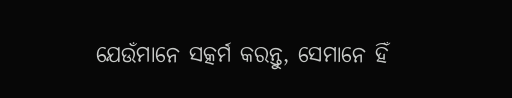ଯେଉଁମାନେ ସତ୍କର୍ମ କରନ୍ତୁ, ସେମାନେ ହିଁ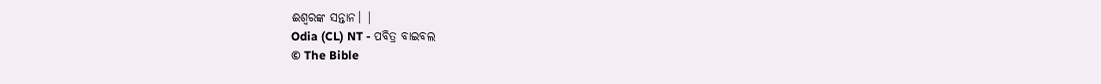ଈଶ୍ୱରଙ୍କ ସନ୍ତାନ। |
Odia (CL) NT - ପବିତ୍ର ବାଇବଲ
© The Bible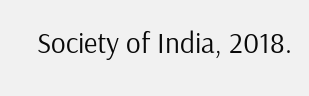Society of India, 2018.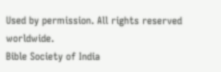Used by permission. All rights reserved worldwide.
Bible Society of India